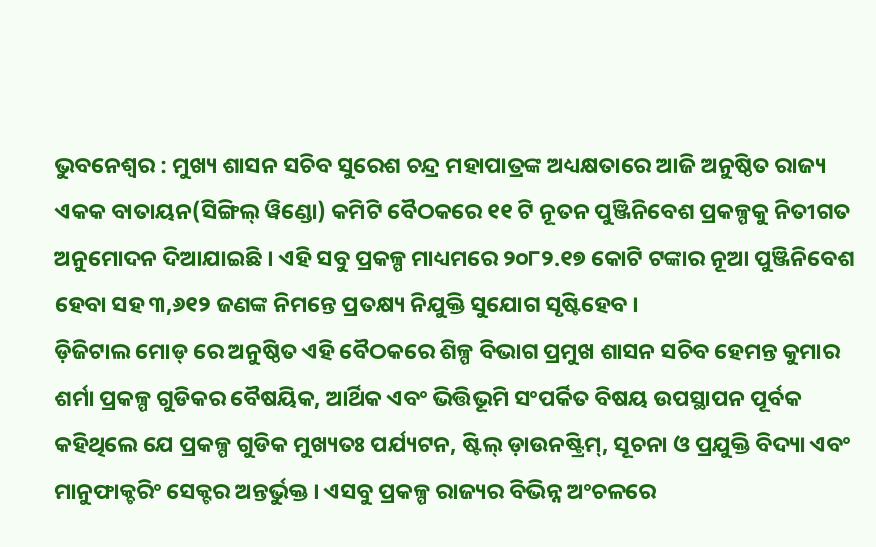ଭୁବନେଶ୍ୱର : ମୁଖ୍ୟ ଶାସନ ସଚିବ ସୁରେଶ ଚନ୍ଦ୍ର ମହାପାତ୍ରଙ୍କ ଅଧ୍ୟକ୍ଷତାରେ ଆଜି ଅନୁଷ୍ଠିତ ରାଜ୍ୟ ଏକକ ବାତାୟନ(ସିଙ୍ଗିଲ୍ ୱିଣ୍ଡୋ) କମିଟି ବୈଠକରେ ୧୧ ଟି ନୂତନ ପୁଞ୍ଜିନିବେଶ ପ୍ରକଳ୍ପକୁ ନିତୀଗତ ଅନୁମୋଦନ ଦିଆଯାଇଛି । ଏହି ସବୁ ପ୍ରକଳ୍ପ ମାଧ୍ୟମରେ ୨୦୮୨.୧୭ କୋଟି ଟଙ୍କାର ନୂଆ ପୁଞ୍ଜିନିବେଶ ହେବା ସହ ୩,୬୧୨ ଜଣଙ୍କ ନିମନ୍ତେ ପ୍ରତକ୍ଷ୍ୟ ନିଯୁକ୍ତି ସୁଯୋଗ ସୃଷ୍ଟିହେବ ।
ଡ଼ିଜିଟାଲ ମୋଡ୍ ରେ ଅନୁଷ୍ଠିତ ଏହି ବୈଠକରେ ଶିଳ୍ପ ବିଭାଗ ପ୍ରମୁଖ ଶାସନ ସଚିବ ହେମନ୍ତ କୁମାର ଶର୍ମା ପ୍ରକଳ୍ପ ଗୁଡିକର ବୈଷୟିକ, ଆର୍ଥିକ ଏବଂ ଭିତ୍ତିଭୂମି ସଂପର୍କିତ ବିଷୟ ଉପସ୍ଥାପନ ପୂର୍ବକ କହିଥିଲେ ଯେ ପ୍ରକଳ୍ପ ଗୁଡିକ ମୁଖ୍ୟତଃ ପର୍ଯ୍ୟଟନ, ଷ୍ଟିଲ୍ ଡ଼ାଉନଷ୍ଟ୍ରିମ୍, ସୂଚନା ଓ ପ୍ରଯୁକ୍ତି ବିଦ୍ୟା ଏବଂ ମାନୁଫାକ୍ଚରିଂ ସେକ୍ଟର ଅନ୍ତର୍ଭୁକ୍ତ । ଏସବୁ ପ୍ରକଳ୍ପ ରାଜ୍ୟର ବିଭିନ୍ନ ଅଂଚଳରେ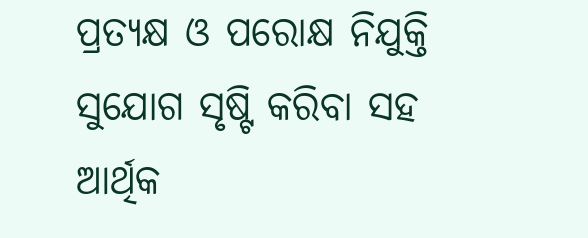ପ୍ରତ୍ୟକ୍ଷ ଓ ପରୋକ୍ଷ ନିଯୁକ୍ତି ସୁଯୋଗ ସୃଷ୍ଟି କରିବା ସହ ଆର୍ଥିକ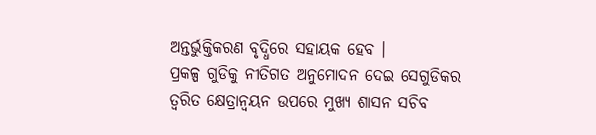ଅନ୍ତର୍ଭୁକ୍ତିକରଣ ବୃଦ୍ଧିରେ ସହାୟକ ହେବ ।
ପ୍ରକଳ୍ପ ଗୁଡିକୁ ନୀତିଗତ ଅନୁମୋଦନ ଦେଇ ସେଗୁଡିକର ତ୍ୱରିତ କ୍ଷେତ୍ରାନ୍ୱୟନ ଉପରେ ମୁଖ୍ୟ ଶାସନ ସଚିବ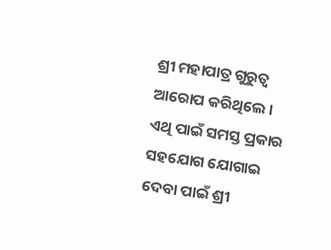ଶ୍ରୀ ମହାପାତ୍ର ଗୁରୁତ୍ୱ ଆରୋପ କରିଥିଲେ । ଏଥି ପାଇଁ ସମସ୍ତ ପ୍ରକାର ସହଯୋଗ ଯୋଗାଇ ଦେବା ପାଇଁ ଶ୍ରୀ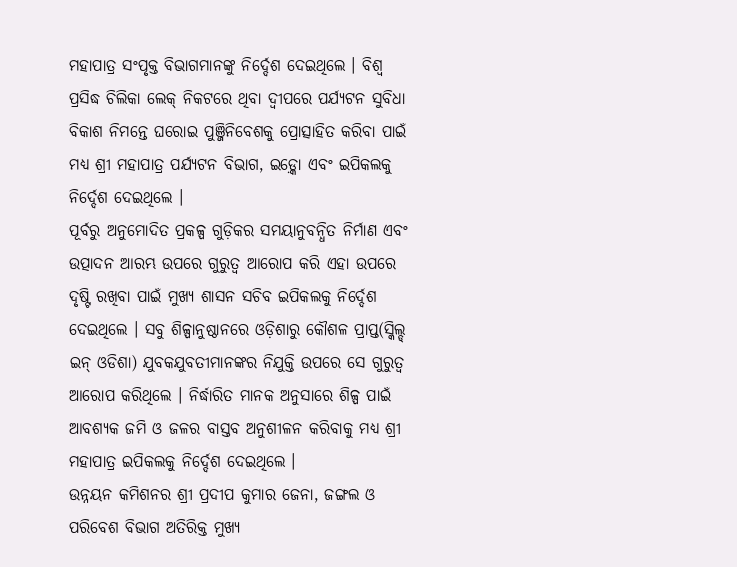ମହାପାତ୍ର ସଂପୃକ୍ତ ବିଭାଗମାନଙ୍କୁ ନିର୍ଦ୍ଦେଶ ଦେଇଥିଲେ । ବିଶ୍ୱ ପ୍ରସିଦ୍ଧ ଚିଲିକା ଲେକ୍ ନିକଟରେ ଥିବା ଦ୍ୱୀପରେ ପର୍ଯ୍ୟଟନ ସୁବିଧା ବିକାଶ ନିମନ୍ତେ ଘରୋଇ ପୁଞ୍ଜିନିବେଶକୁ ପ୍ରୋତ୍ସାହିତ କରିବା ପାଇଁ ମଧ୍ୟ ଶ୍ରୀ ମହାପାତ୍ର ପର୍ଯ୍ୟଟନ ବିଭାଗ, ଇଡ଼୍କୋ ଏବଂ ଇପିକଲକୁ ନିର୍ଦ୍ଦେଶ ଦେଇଥିଲେ ।
ପୂର୍ବରୁ ଅନୁମୋଦିତ ପ୍ରକଳ୍ପ ଗୁଡ଼ିକର ସମୟାନୁବନ୍ଧିତ ନିର୍ମାଣ ଏବଂ ଉତ୍ପାଦନ ଆରମ୍ଭ ଉପରେ ଗୁରୁତ୍ୱ ଆରୋପ କରି ଏହା ଉପରେ ଦୃଷ୍ଟି ରଖିବା ପାଇଁ ମୁଖ୍ୟ ଶାସନ ସଚିବ ଇପିକଲକୁ ନିର୍ଦ୍ଦେଶ ଦେଇଥିଲେ । ସବୁ ଶିଳ୍ପାନୁଷ୍ଠାନରେ ଓଡ଼ିଶାରୁ କୌଶଳ ପ୍ରାପ୍ତ(ସ୍କିଲ୍ଡ୍ ଇନ୍ ଓଡିଶା) ଯୁବକଯୁବତୀମାନଙ୍କର ନିଯୁକ୍ତି ଉପରେ ସେ ଗୁରୁତ୍ୱ ଆରୋପ କରିଥିଲେ । ନିର୍ଦ୍ଧାରିତ ମାନକ ଅନୁସାରେ ଶିଳ୍ପ ପାଇଁ ଆବଶ୍ୟକ ଜମି ଓ ଜଳର ବାସ୍ତବ ଅନୁଶୀଳନ କରିବାକୁ ମଧ୍ୟ ଶ୍ରୀ ମହାପାତ୍ର ଇପିକଲକୁ ନିର୍ଦ୍ଦେଶ ଦେଇଥିଲେ ।
ଉନ୍ନୟନ କମିଶନର ଶ୍ରୀ ପ୍ରଦୀପ କୁମାର ଜେନା, ଜଙ୍ଗଲ ଓ ପରିବେଶ ବିଭାଗ ଅତିରିକ୍ତ ମୁଖ୍ୟ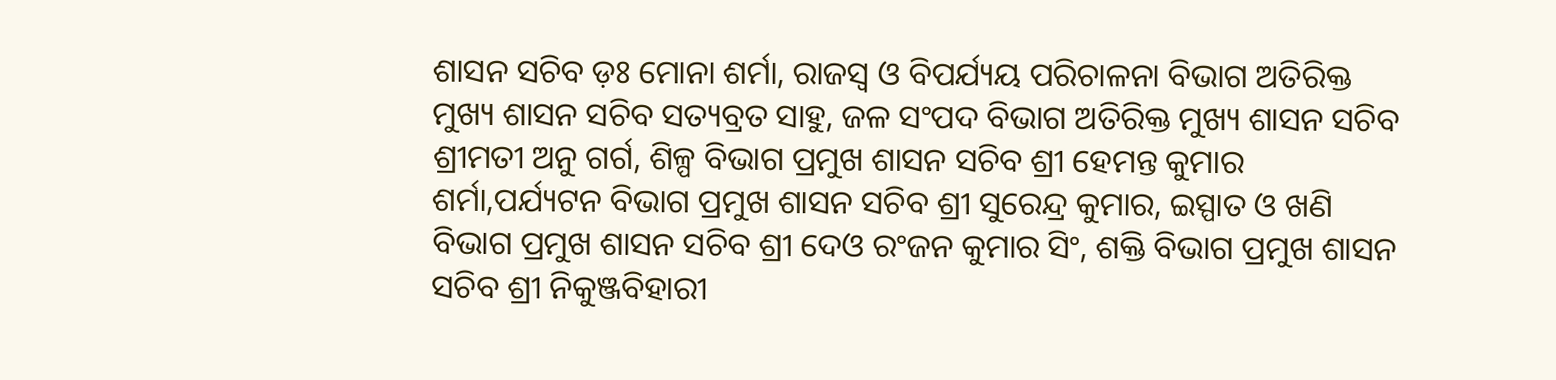ଶାସନ ସଚିବ ଡ଼ଃ ମୋନା ଶର୍ମା, ରାଜସ୍ୱ ଓ ବିପର୍ଯ୍ୟୟ ପରିଚାଳନା ବିଭାଗ ଅତିରିକ୍ତ ମୁଖ୍ୟ ଶାସନ ସଚିବ ସତ୍ୟବ୍ରତ ସାହୁ, ଜଳ ସଂପଦ ବିଭାଗ ଅତିରିକ୍ତ ମୁଖ୍ୟ ଶାସନ ସଚିବ ଶ୍ରୀମତୀ ଅନୁ ଗର୍ଗ, ଶିଳ୍ପ ବିଭାଗ ପ୍ରମୁଖ ଶାସନ ସଚିବ ଶ୍ରୀ ହେମନ୍ତ କୁମାର ଶର୍ମା,ପର୍ଯ୍ୟଟନ ବିଭାଗ ପ୍ରମୁଖ ଶାସନ ସଚିବ ଶ୍ରୀ ସୁରେନ୍ଦ୍ର କୁମାର, ଇସ୍ପାତ ଓ ଖଣି ବିଭାଗ ପ୍ରମୁଖ ଶାସନ ସଚିବ ଶ୍ରୀ ଦେଓ ରଂଜନ କୁମାର ସିଂ, ଶକ୍ତି ବିଭାଗ ପ୍ରମୁଖ ଶାସନ ସଚିବ ଶ୍ରୀ ନିକୁଞ୍ଜବିହାରୀ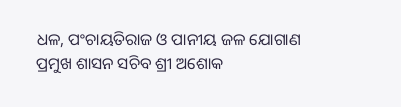ଧଳ, ପଂଚାୟତିରାଜ ଓ ପାନୀୟ ଜଳ ଯୋଗାଣ ପ୍ରମୁଖ ଶାସନ ସଚିବ ଶ୍ରୀ ଅଶୋକ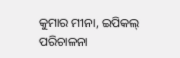କୁମାର ମୀନା, ଇପିକଲ୍ ପରିଚାଳନା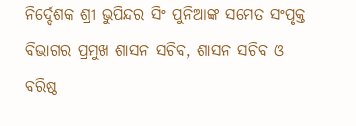ନିର୍ଦ୍ଦେଶକ ଶ୍ରୀ ଭୁପିନ୍ଦର ସିଂ ପୁନିଆଙ୍କ ସମେତ ସଂପୃକ୍ତ ବିଭାଗର ପ୍ରମୁଖ ଶାସନ ସଚିବ, ଶାସନ ସଚିବ ଓ ବରିଷ୍ଠ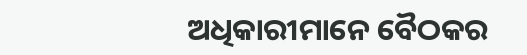ଅଧିକାରୀମାନେ ବୈଠକର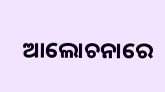ଆଲୋଚନାରେ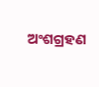ଅଂଶଗ୍ରହଣ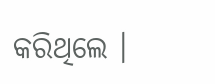କରିଥିଲେ ।